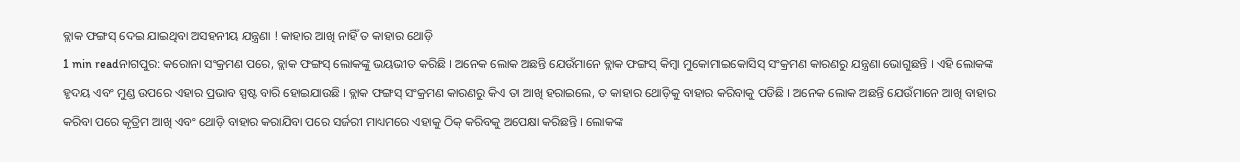ବ୍ଲାକ ଫଙ୍ଗସ୍ ଦେଇ ଯାଇଥିବା ଅସହନୀୟ ଯନ୍ତ୍ରଣା ! କାହାର ଆଖି ନାହିଁ ତ କାହାର ଥୋଡ଼ି
1 min readନାଗପୁର: କରୋନା ସଂକ୍ରମଣ ପରେ, ବ୍ଲାକ ଫଙ୍ଗସ୍ ଲୋକଙ୍କୁ ଭୟଭୀତ କରିଛି । ଅନେକ ଲୋକ ଅଛନ୍ତି ଯେଉଁମାନେ ବ୍ଲାକ ଫଙ୍ଗସ୍ କିମ୍ବା ମୁକୋମାଇକୋସିସ୍ ସଂକ୍ରମଣ କାରଣରୁ ଯନ୍ତ୍ରଣା ଭୋଗୁଛନ୍ତି । ଏହି ଲୋକଙ୍କ ହୃଦୟ ଏବଂ ମୁଣ୍ଡ ଉପରେ ଏହାର ପ୍ରଭାବ ସ୍ପଷ୍ଟ ବାରି ହୋଇଯାଉଛି । ବ୍ଲାକ ଫଙ୍ଗସ୍ ସଂକ୍ରମଣ କାରଣରୁ କିଏ ତା ଆଖି ହରାଇଲେ, ତ କାହାର ଥୋଡ଼ିକୁ ବାହାର କରିବାକୁ ପଡିଛି । ଅନେକ ଲୋକ ଅଛନ୍ତି ଯେଉଁମାନେ ଆଖି ବାହାର କରିବା ପରେ କୃତ୍ରିମ ଆଖି ଏବଂ ଥୋଡ଼ି ବାହାର କରାଯିବା ପରେ ସର୍ଜରୀ ମାଧ୍ୟମରେ ଏହାକୁ ଠିକ୍ କରିବକୁ ଅପେକ୍ଷା କରିଛନ୍ତି । ଲୋକଙ୍କ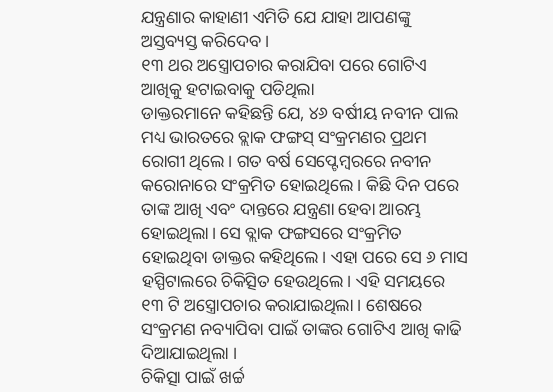ଯନ୍ତ୍ରଣାର କାହାଣୀ ଏମିତି ଯେ ଯାହା ଆପଣଙ୍କୁ ଅସ୍ତବ୍ୟସ୍ତ କରିଦେବ ।
୧୩ ଥର ଅସ୍ତ୍ରୋପଚାର କରାଯିବା ପରେ ଗୋଟିଏ ଆଖିକୁ ହଟାଇବାକୁ ପଡିଥିଲା
ଡାକ୍ତରମାନେ କହିଛନ୍ତି ଯେ, ୪୬ ବର୍ଷୀୟ ନବୀନ ପାଲ ମଧ୍ୟ ଭାରତରେ ବ୍ଲାକ ଫଙ୍ଗସ୍ ସଂକ୍ରମଣର ପ୍ରଥମ ରୋଗୀ ଥିଲେ। ଗତ ବର୍ଷ ସେପ୍ଟେମ୍ବରରେ ନବୀନ କରୋନାରେ ସଂକ୍ରମିତ ହୋଇଥିଲେ । କିଛି ଦିନ ପରେ ତାଙ୍କ ଆଖି ଏବଂ ଦାନ୍ତରେ ଯନ୍ତ୍ରଣା ହେବା ଆରମ୍ଭ ହୋଇଥିଲା। ସେ ବ୍ଲାକ ଫଙ୍ଗସରେ ସଂକ୍ରମିତ ହୋଇଥିବା ଡାକ୍ତର କହିଥିଲେ। ଏହା ପରେ ସେ ୬ ମାସ ହସ୍ପିଟାଲରେ ଚିକିତ୍ସିତ ହେଉଥିଲେ। ଏହି ସମୟରେ ୧୩ ଟି ଅସ୍ତ୍ରୋପଚାର କରାଯାଇଥିଲା । ଶେଷରେ ସଂକ୍ରମଣ ନବ୍ୟାପିବା ପାଇଁ ତାଙ୍କର ଗୋଟିଏ ଆଖି କାଢି ଦିଆଯାଇଥିଲା ।
ଚିକିତ୍ସା ପାଇଁ ଖର୍ଚ୍ଚ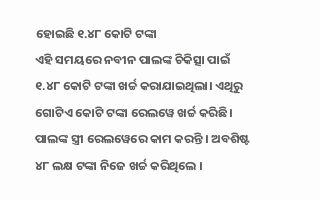ହୋଇଛି ୧.୪୮ କୋଟି ଟଙ୍କା
ଏହି ସମୟରେ ନବୀନ ପାଲଙ୍କ ଚିକିତ୍ସା ପାଇଁ ୧.୪୮ କୋଟି ଟଙ୍କା ଖର୍ଚ୍ଚ କରାଯାଇଥିଲା। ଏଥିରୁ ଗୋଟିଏ କୋଟି ଟଙ୍କା ରେଲୱେ ଖର୍ଚ୍ଚ କରିଛି। ପାଲଙ୍କ ସ୍ତ୍ରୀ ରେଲୱେରେ କାମ କରନ୍ତି । ଅବଶିଷ୍ଟ ୪୮ ଲକ୍ଷ ଟଙ୍କା ନିଜେ ଖର୍ଚ୍ଚ କରିଥିଲେ ।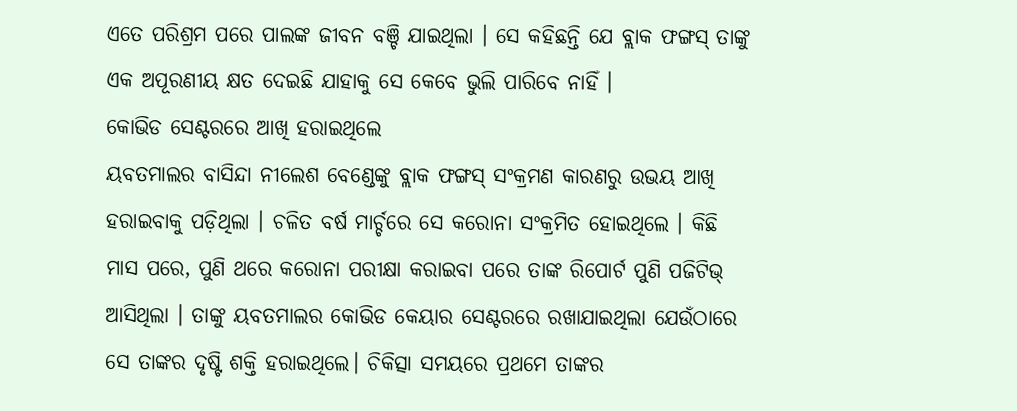ଏତେ ପରିଶ୍ରମ ପରେ ପାଲଙ୍କ ଜୀବନ ବଞ୍ଚି ଯାଇଥିଲା । ସେ କହିଛନ୍ତି ଯେ ବ୍ଲାକ ଫଙ୍ଗସ୍ ତାଙ୍କୁ ଏକ ଅପୂରଣୀୟ କ୍ଷତ ଦେଇଛି ଯାହାକୁ ସେ କେବେ ଭୁଲି ପାରିବେ ନାହିଁ ।
କୋଭିଡ ସେଣ୍ଟରରେ ଆଖି ହରାଇଥିଲେ
ୟବତମାଲର ବାସିନ୍ଦା ନୀଲେଶ ବେଣ୍ଡେଙ୍କୁ ବ୍ଲାକ ଫଙ୍ଗସ୍ ସଂକ୍ରମଣ କାରଣରୁ ଉଭୟ ଆଖି ହରାଇବାକୁ ପଡ଼ିଥିଲା । ଚଳିତ ବର୍ଷ ମାର୍ଚ୍ଚରେ ସେ କରୋନା ସଂକ୍ରମିତ ହୋଇଥିଲେ । କିଛି ମାସ ପରେ, ପୁଣି ଥରେ କରୋନା ପରୀକ୍ଷା କରାଇବା ପରେ ତାଙ୍କ ରିପୋର୍ଟ ପୁଣି ପଜିଟିଭ୍ ଆସିଥିଲା । ତାଙ୍କୁ ୟବତମାଲର କୋଭିଡ କେୟାର ସେଣ୍ଟରରେ ରଖାଯାଇଥିଲା ଯେଉଁଠାରେ ସେ ତାଙ୍କର ଦୃଷ୍ଟି ଶକ୍ତି ହରାଇଥିଲେ। ଚିକିତ୍ସା ସମୟରେ ପ୍ରଥମେ ତାଙ୍କର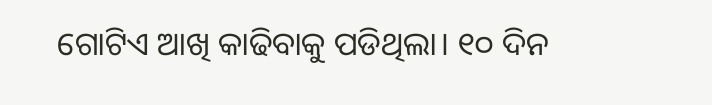ଗୋଟିଏ ଆଖି କାଢିବାକୁ ପଡିଥିଲା। ୧୦ ଦିନ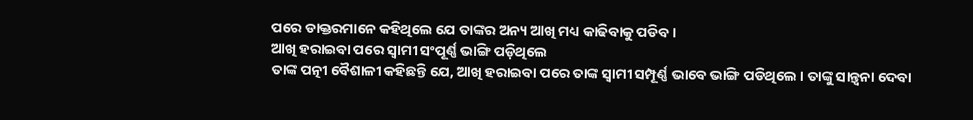ପରେ ଡାକ୍ତରମାନେ କହିଥିଲେ ଯେ ତାଙ୍କର ଅନ୍ୟ ଆଖି ମଧ୍ୟ କାଢିବାକୁ ପଡିବ।
ଆଖି ହରାଇବା ପରେ ସ୍ୱାମୀ ସଂପୂର୍ଣ୍ଣ ଭାଙ୍ଗି ପଡ଼ିଥିଲେ
ତାଙ୍କ ପତ୍ନୀ ବୈଶାଳୀ କହିଛନ୍ତି ଯେ, ଆଖି ହରାଇବା ପରେ ତାଙ୍କ ସ୍ୱାମୀ ସମ୍ପୂର୍ଣ୍ଣ ଭାବେ ଭାଙ୍ଗି ପଡିଥିଲେ । ତାଙ୍କୁ ସାନ୍ତ୍ୱନା ଦେବା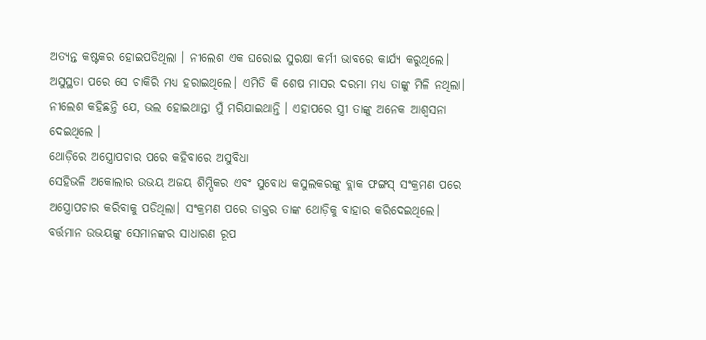ଅତ୍ୟନ୍ତ କଷ୍ଟକର ହୋଇପଡିଥିଲା । ନୀଲେଶ ଏକ ଘରୋଇ ସୁରକ୍ଷା କର୍ମୀ ଭାବରେ କାର୍ଯ୍ୟ କରୁଥିଲେ। ଅସୁସ୍ଥତା ପରେ ସେ ଚାକିରି ମଧ୍ୟ ହରାଇଥିଲେ। ଏମିତି କି ଶେଷ ମାସର ଦରମା ମଧ୍ୟ ତାଙ୍କୁ ମିଳି ନଥିଲା। ନୀଲେଶ କହିଛନ୍ତି ଯେ, ଭଲ ହୋଇଥାନ୍ତା ମୁଁ ମରିଯାଇଥାନ୍ତି । ଏହାପରେ ସ୍ତ୍ରୀ ତାଙ୍କୁ ଅନେକ ଆଶ୍ୱସନା ଦେଇଥିଲେ ।
ଥୋଡ଼ିରେ ଅସ୍ତ୍ରୋପଚାର ପରେ କହିବାରେ ଅସୁବିଧା
ସେହିଭଳି ଅକୋଲାର ଉଭୟ ଅଜୟ ଶିମ୍ପିକର ଏବଂ ସୁବୋଧ କସୁଲକରଙ୍କୁ ବ୍ଲାକ ଫଙ୍ଗସ୍ ସଂକ୍ରମଣ ପରେ ଅସ୍ତ୍ରୋପଚାର କରିବାକୁ ପଡିଥିଲା। ସଂକ୍ରମଣ ପରେ ଡାକ୍ତର ତାଙ୍କ ଥୋଡ଼ିକୁ ବାହାର କରିଦେଇଥିଲେ। ବର୍ତ୍ତମାନ ଉଭୟଙ୍କୁ ସେମାନଙ୍କର ସାଧାରଣ ରୂପ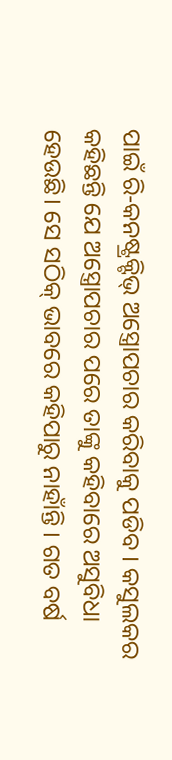ପାଇଁ ରି-କନଷ୍ଟ୍ରକ୍ଟିଭ୍ ଅସ୍ତ୍ରୋପଚାର କରିବାକୁ ପଡିବ । କସୁଲକର କହିଛନ୍ତି ଯେ ଅସ୍ତ୍ରୋପଚାର ପରେ ତାଙ୍କୁ କହିବାରେ ଅସୁବିଧା ହେଉଛି। ସେ ସଠିକ୍ ଭାବରେ କହିପାରୁ ନାହାଁନ୍ତି । ଗତ ବର୍ଷ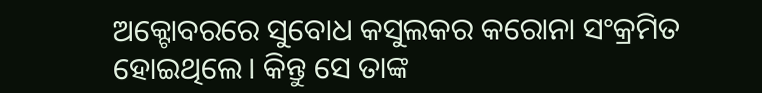ଅକ୍ଟୋବରରେ ସୁବୋଧ କସୁଲକର କରୋନା ସଂକ୍ରମିତ ହୋଇଥିଲେ। କିନ୍ତୁ ସେ ତାଙ୍କ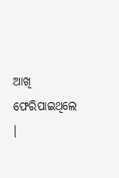ଆଖି ଫେରିପାଇଥିଲେ ।